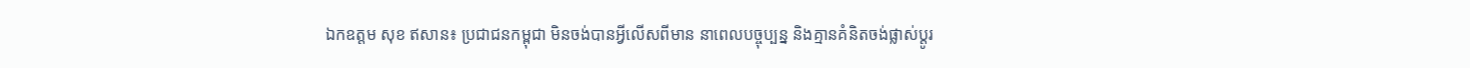ឯកឧត្តម សុខ ឥសាន៖ ប្រជាជនកម្ពុជា មិនចង់បានអ្វីលើសពីមាន នាពេលបច្ចុប្បន្ន និងគ្មានគំនិតចង់ផ្លាស់ប្តូរ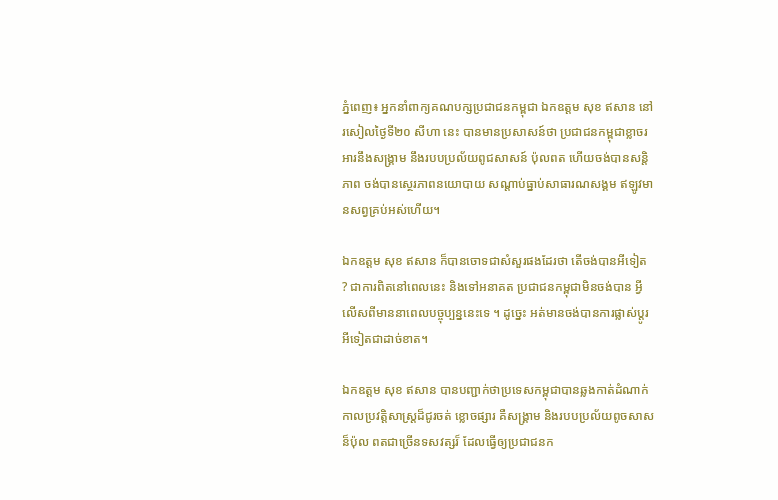ភ្នំពេញ៖ អ្នកនាំពាក្យគណបក្សប្រជាជនកម្ពុជា ឯកឧត្តម សុខ ឥសាន នៅរសៀលថ្ងៃទី២០ សីហា នេះ បានមានប្រសាសន៍ថា ប្រជាជនកម្ពុជាខ្លាចរអារនឹងសង្គ្រាម នឹងរបបប្រល័យពូជសាសន៍ ប៉ុលពត ហើយចង់បានសន្តិភាព ចង់បានស្ថេរភាពនយោបាយ សណ្តាប់ធ្នាប់សាធារណសង្គម ឥឡូវមានសព្វគ្រប់អស់ហេីយ។

ឯកឧត្តម សុខ ឥសាន ក៏បានចោទជាសំសួរផងដែរថា តើចង់បានអីទៀត ? ជាការពិតនៅពេលនេះ និងទៅអនាគត ប្រជាជនកម្ពុជាមិនចង់បាន អ្វីលើសពីមាននាពេលបច្ចុប្បន្ននេះទេ ។ ដូច្នេះ អត់មានចង់បានការផ្លាស់ប្តូរ អីទៀតជាដាច់ខាត។

ឯកឧត្តម សុខ ឥសាន បានបញ្ជាក់ថាប្រទេសកម្ពុជាបានឆ្លងកាត់ដំណាក់កាលប្រវត្តិសាស្ត្រដ៏ជូរចត់ ខ្លោចផ្សារ គឺសង្គ្រាម និងរបបប្រល័យពូចសាសន៏ប៉ុល ពតជាច្រើនទសវត្សរ៏ ដែលធ្វើឲ្យប្រជាជនក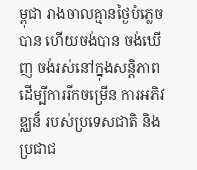ម្ពុជា រាងចាលគ្មានថ្ងៃបំភ្លេចបាន ហើយចង់បាន ចង់ឃើញ ចង់រស់នៅក្នុងសន្តិភាព ដើម្បីការរីកចម្រើន ការអភិវឌ្ឈន៏ របស់ប្រទេសជាតិ និងប្រជាជ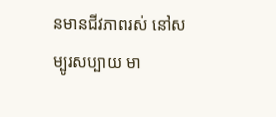នមានជីវភាពរស់ នៅសម្បូរសប្បាយ មា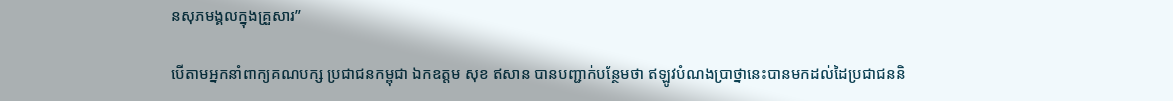នសុភមង្គលក្នុងគ្រួសារ”

បើតាមអ្នកនាំពាក្យគណបក្ស ប្រជាជនកម្ពុជា ឯកឧត្តម សុខ ឥសាន បានបញ្ជាក់បន្ថែមថា ឥឡូវបំណងប្រាថ្នានេះបានមកដល់ដៃប្រជាជននិ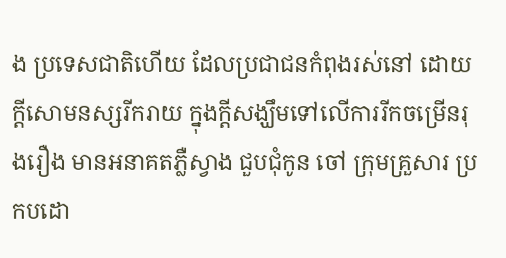ង ប្រទេសជាតិហើយ ដែលប្រជាជនកំពុងរស់នៅ ដោយក្តីសោមនស្សរីករាយ ក្នុងក្តីសង្ឃឹមទៅលើការរីកចម្រើនរុងរឿង មានអនាគតភ្លឺស្វាង ជួបជុំកូន ចៅ ក្រុមគ្រួសារ ប្រកបដោ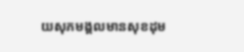យសុភមង្គលមានសុខដុម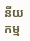នីយកម្ម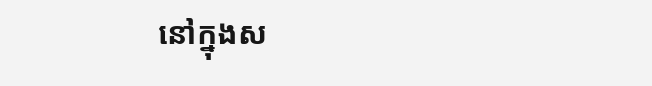នៅក្នុងស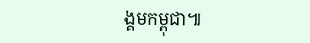ង្គមកម្ពុជា៕